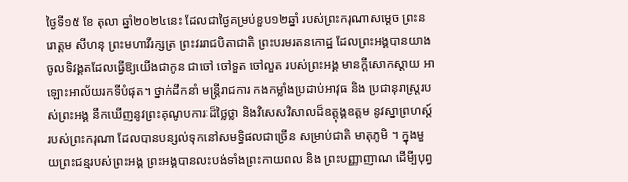ថ្ងៃទី១៥ ខែ តុលា ឆ្នាំ២០២៤នេះ ដែលជាថ្ងៃគម្រប់ខួប១២ឆ្នាំ របស់ព្រះករុណាសម្តេច ព្រះនរោត្តម សីហនុ ព្រះមហាវីរក្សត្រ ព្រះវររាជបិតាជាតិ ព្រះបរមរតនកោដ្ឋ ដែលព្រះអង្គបានយាងចូលទិវង្គតដែលធ្វេីឱ្យយើងជាកូន ជាចៅ ចៅទួត ចៅលួត របស់ព្រះអង្គ មានក្តីសោកស្តាយ អាឡោះអាល័យរកទីបំផុត។ ថ្នាក់ដឹកនាំ មន្ត្រីរាជការ កងកម្លាំងប្រដាប់អាវុធ និង ប្រជានុរាស្ត្ររបស់ព្រះអង្គ នឹកឃើញនូវព្រះគុណូបការៈដ៏ថ្លៃថ្លា និងវិសេសវិសាលដ៏ឧត្តុង្គឧត្តម នូវស្នាព្រហស្ត៍របស់ព្រះករុណា ដែលបានបន្សល់ទុកនៅសមទ្ធិផលជាច្រើន សម្រាប់ជាតិ មាតុភូមិ ។ ក្នុងមួយព្រះជន្មរបស់ព្រះអង្គ ព្រះអង្គបានលះបង់ទាំងព្រះកាយពល និង ព្រះបញ្ញាញាណ ដើមី្បបុព្វ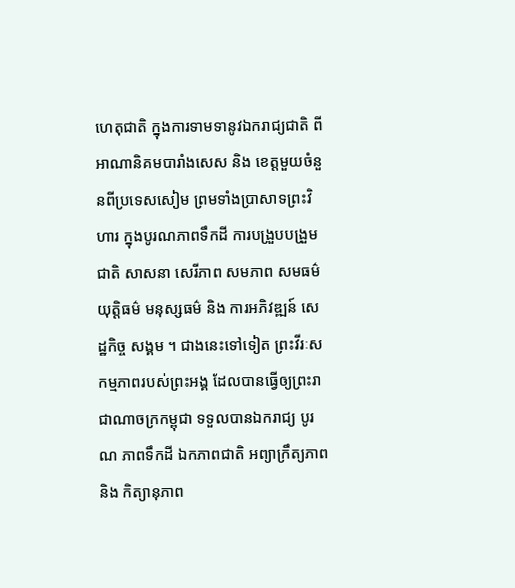ហេតុជាតិ ក្នុងការទាមទានូវឯករាជ្យជាតិ ពីអាណានិគមបារាំងសេស និង ខេត្តមួយចំនួនពីប្រទេសសៀម ព្រមទាំងប្រាសាទព្រះវិហារ ក្នុងបូរណភាពទឹកដី ការបង្រួបបង្រួមជាតិ សាសនា សេរីភាព សមភាព សមធម៌ យុត្តិធម៌ មនុស្សធម៌ និង ការអភិវឌ្ឍន៍ សេដ្ឋកិច្ច សង្គម ។ ជាងនេះទៅទៀត ព្រះវីរៈសកម្មភាពរបស់ព្រះអង្គ ដែលបានធ្វើឲ្យព្រះរាជាណាចក្រកម្ពុជា ទទួលបានឯករាជ្យ បូរណ ភាពទឹកដី ឯកភាពជាតិ អព្យាក្រឹត្យភាព និង កិត្យានុភាព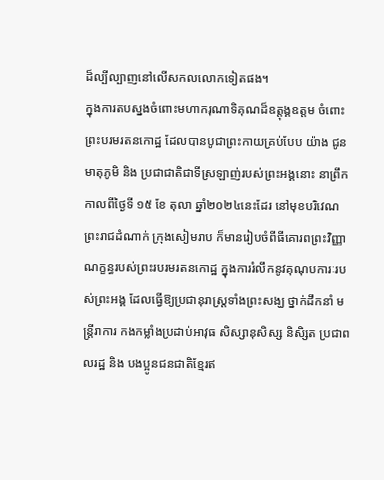ដ៏ល្បីល្បាញនៅលើសកលលោកទៀតផង។
ក្នុងការតបស្នងចំពោះមហាករុណាទិគុណដ៏ឧត្តុង្គឧត្តម ចំពោះព្រះបរមរតនកោដ្ឋ ដែលបានបូជាព្រះកាយគ្រប់បែប យ៉ាង ជូនមាតុភូមិ និង ប្រជាជាតិជាទីស្រឡាញ់របស់ព្រះអង្គនោះ នាព្រឹកកាលពីថ្ងៃទី ១៥ ខែ តុលា ឆ្នាំ២០២៤នេះដែរ នៅមុខបរិវេណព្រះរាជដំណាក់ ក្រុងសៀមរាប ក៏មានរៀបចំពីធីគោរពព្រះវិញ្ញាណក្ខន្ធរបស់ព្រះរបរមរតនកោដ្ឋ ក្នុងការរំលឹកនូវគុណុបការៈរបស់ព្រះអង្គ ដែលធ្វើឱ្យប្រជានុរាស្រ្តទាំងព្រះសង្ឃ ថ្នាក់ដឹកនាំ មន្ត្រីរាការ កងកម្លាំងប្រដាប់អាវុធ សិស្សានុសិស្ស និសិ្សត ប្រជាពលរដ្ឋ និង បងប្អូនជនជាតិខ្មែរឥ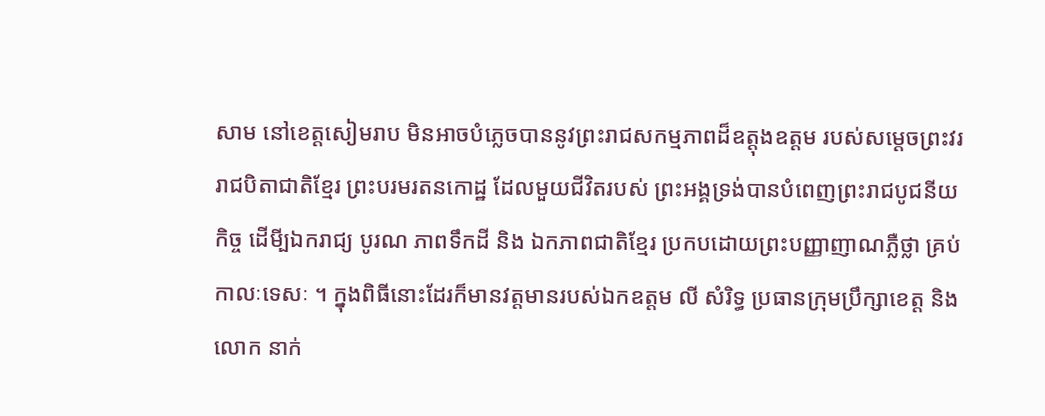សាម នៅខេត្តសៀមរាប មិនអាចបំភ្លេចបាននូវព្រះរាជសកម្មភាពដ៏ឧត្តុងឧត្តម របស់សម្តេចព្រះវររាជបិតាជាតិខ្មែរ ព្រះបរមរតនកោដ្ឋ ដែលមួយជីវិតរបស់ ព្រះអង្គទ្រង់បានបំពេញព្រះរាជបូជនីយកិច្ច ដើមី្បឯករាជ្យ បូរណ ភាពទឹកដី និង ឯកភាពជាតិខ្មែរ ប្រកបដោយព្រះបញ្ញាញាណភ្លឺថ្លា គ្រប់កាលៈទេសៈ ។ ក្នុងពិធីនោះដែរក៏មានវត្តមានរបស់ឯកឧត្តម លី សំរិទ្ធ ប្រធានក្រុមប្រឹក្សាខេត្ត និងលោក នាក់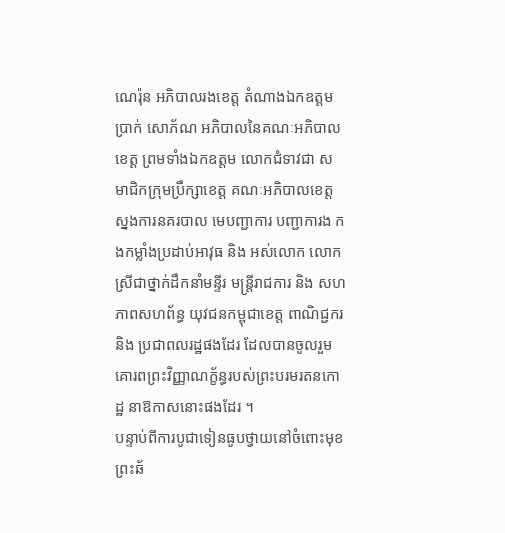ណេរ៉ុន អភិបាលរងខេត្ត តំណាងឯកឧត្តម ប្រាក់ សោភ័ណ អភិបាលនៃគណៈអភិបាលខេត្ត ព្រមទាំងឯកឧត្តម លោកជំទាវជា សមាជិកក្រុមប្រឹក្សាខេត្ត គណៈអភិបាលខេត្ត ស្នងការនគរបាល មេបញ្ជាការ បញ្ជាការង កងកម្លាំងប្រដាប់អាវុធ និង អស់លោក លោកស្រីជាថ្នាក់ដឹកនាំមន្ទីរ មន្ត្រីរាជការ និង សហភាពសហព័ន្ធ យុវជនកម្ពុជាខេត្ត ពាណិជ្ជករ និង ប្រជាពលរដ្ឋផងដែរ ដែលបានចូលរួមគោរពព្រះវិញ្ញាណក្ខ័ន្ធរបស់ព្រះបរមរតនកោដ្ឋ នាឱកាសនោះផងដែរ ។
បន្ទាប់ពីការបូជាទៀនធូបថ្វាយនៅចំពោះមុខព្រះឆ័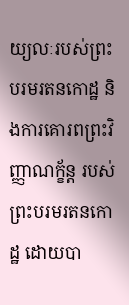យ្យលៈរបស់ព្រះបរមរតនកោដ្ឋ និងការគោរពព្រះវិញ្ញាណក្ខ័ន្ត របស់ព្រះបរមរតនកោដ្ឋ ដោយបា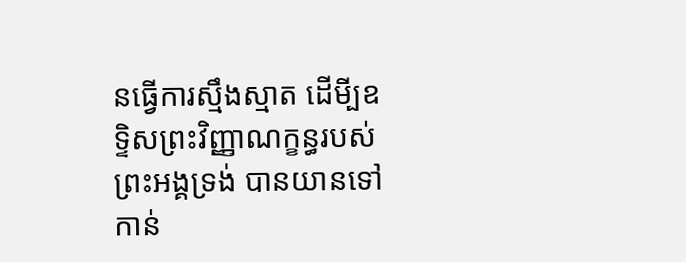នធ្វើការស្មឹងស្មាត ដើមី្បឧទ្ទិសព្រះវិញ្ញាណក្ខន្ធរបស់ ព្រះអង្គទ្រង់ បានយានទៅកាន់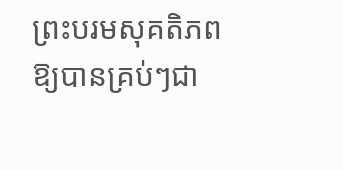ព្រះបរមសុគតិភពឱ្យបានគ្រប់ៗជា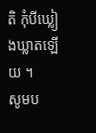តិ កុំបីឃ្លៀងឃ្លាតឡើយ ។
សូមប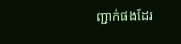ញ្ជាក់ផងដែរ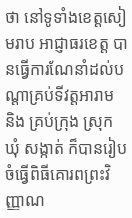ថា នៅទូទាំងខេត្តសៀមរាប អាជ្ញាធរខេត្ត បានធ្វើការណែនាំដល់បណ្តាគ្រប់ទីវត្តអារាម និង គ្រប់ក្រុង ស្រុក ឃុំ សង្កាត់ ក៏បានរៀបចំធ្វើពិធីគោរពព្រះវិញ្ញាណ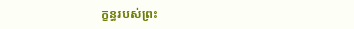ក្ខន្ធរបស់ព្រះ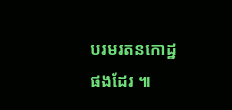បរមរតនកោដ្ឋផងដែរ ៕